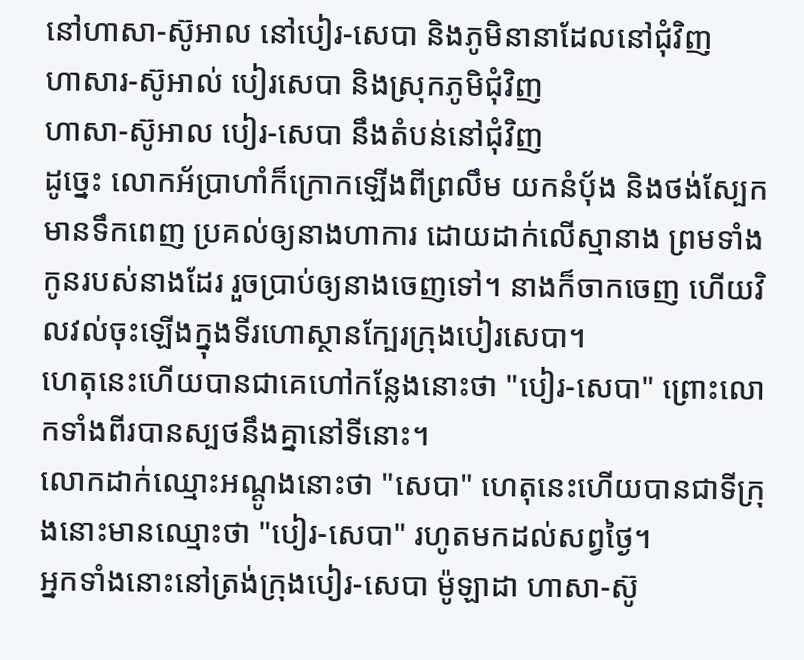នៅហាសា-ស៊ូអាល នៅបៀរ-សេបា និងភូមិនានាដែលនៅជុំវិញ
ហាសារ-ស៊ូអាល់ បៀរសេបា និងស្រុកភូមិជុំវិញ
ហាសា-ស៊ូអាល បៀរ-សេបា នឹងតំបន់នៅជុំវិញ
ដូច្នេះ លោកអ័ប្រាហាំក៏ក្រោកឡើងពីព្រលឹម យកនំបុ័ង និងថង់ស្បែកមានទឹកពេញ ប្រគល់ឲ្យនាងហាការ ដោយដាក់លើស្មានាង ព្រមទាំងកូនរបស់នាងដែរ រួចប្រាប់ឲ្យនាងចេញទៅ។ នាងក៏ចាកចេញ ហើយវិលវល់ចុះឡើងក្នុងទីរហោស្ថានក្បែរក្រុងបៀរសេបា។
ហេតុនេះហើយបានជាគេហៅកន្លែងនោះថា "បៀរ-សេបា" ព្រោះលោកទាំងពីរបានស្បថនឹងគ្នានៅទីនោះ។
លោកដាក់ឈ្មោះអណ្តូងនោះថា "សេបា" ហេតុនេះហើយបានជាទីក្រុងនោះមានឈ្មោះថា "បៀរ-សេបា" រហូតមកដល់សព្វថ្ងៃ។
អ្នកទាំងនោះនៅត្រង់ក្រុងបៀរ-សេបា ម៉ូឡាដា ហាសា-ស៊ូ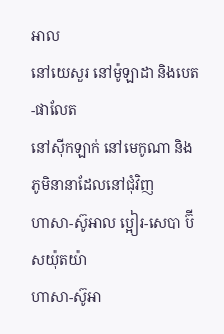អាល
នៅយេសួរ នៅម៉ូឡាដា និងបេត-ផាលែត
នៅស៊ីកឡាក់ នៅមេកូណា និងភូមិនានាដែលនៅជុំវិញ
ហាសា-ស៊ូអាល ប្អៀរ-សេបា ប៊ីសយ៉ុតយ៉ា
ហាសា-ស៊ូអា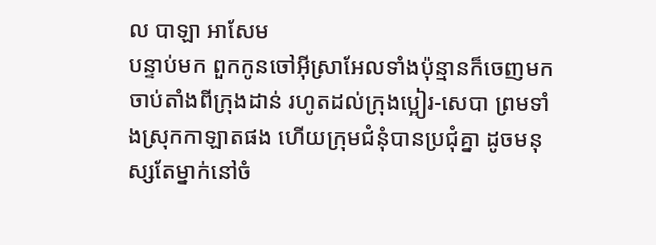ល បាឡា អាសែម
បន្ទាប់មក ពួកកូនចៅអ៊ីស្រាអែលទាំងប៉ុន្មានក៏ចេញមក ចាប់តាំងពីក្រុងដាន់ រហូតដល់ក្រុងប្អៀរ-សេបា ព្រមទាំងស្រុកកាឡាតផង ហើយក្រុមជំនុំបានប្រជុំគ្នា ដូចមនុស្សតែម្នាក់នៅចំ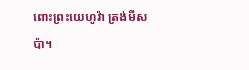ពោះព្រះយេហូវ៉ា ត្រង់មីសប៉ា។